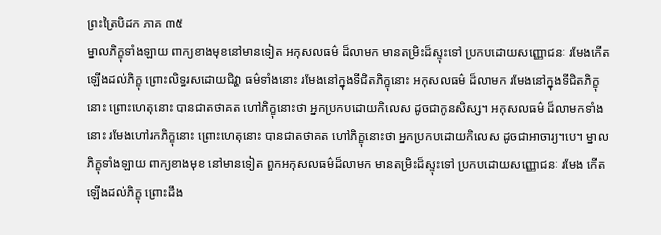ព្រះត្រៃបិដក ភាគ ៣៥
ម្នាលភិក្ខុទាំងឡាយ ពាក្យខាងមុខនៅមានទៀត អកុសលធម៌ ដ៏លាមក មានតម្រិះដ៏ស្ទុះទៅ ប្រកបដោយសញ្ញោជនៈ រមែងកើតឡើងដល់ភិក្ខុ ព្រោះលិទ្ធរសដោយជិវ្ហា ធម៌ទាំងនោះ រមែងនៅក្នុងទីជិតភិក្ខុនោះ អកុសលធម៌ ដ៏លាមក រមែងនៅក្នុងទីជិតភិក្ខុនោះ ព្រោះហេតុនោះ បានជាតថាគត ហៅភិក្ខុនោះថា អ្នកប្រកបដោយកិលេស ដូចជាកូនសិស្ស។ អកុសលធម៌ ដ៏លាមកទាំងនោះ រមែងហៅរកភិក្ខុនោះ ព្រោះហេតុនោះ បានជាតថាគត ហៅភិក្ខុនោះថា អ្នកប្រកបដោយកិលេស ដូចជាអាចារ្យ។បេ។ ម្នាលភិក្ខុទាំងឡាយ ពាក្យខាងមុខ នៅមានទៀត ពួកអកុសលធម៌ដ៏លាមក មានតម្រិះដ៏ស្ទុះទៅ ប្រកបដោយសញ្ញោជនៈ រមែង កើតឡើងដល់ភិក្ខុ ព្រោះដឹង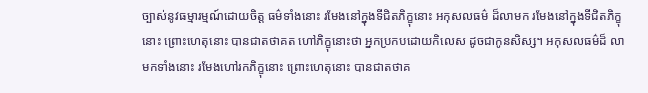ច្បាស់នូវធម្មារម្មណ៍ដោយចិត្ត ធម៌ទាំងនោះ រមែងនៅក្នុងទីជិតភិក្ខុនោះ អកុសលធម៌ ដ៏លាមក រមែងនៅក្នុងទីជិតភិក្ខុនោះ ព្រោះហេតុនោះ បានជាតថាគត ហៅភិក្ខុនោះថា អ្នកប្រកបដោយកិលេស ដូចជាកូនសិស្ស។ អកុសលធម៌ដ៏ លាមកទាំងនោះ រមែងហៅរកភិក្ខុនោះ ព្រោះហេតុនោះ បានជាតថាគ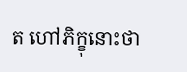ត ហៅភិក្ខុនោះថា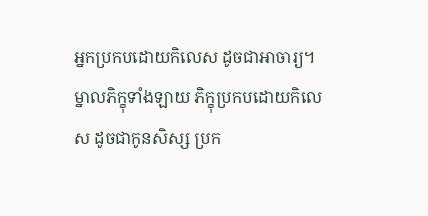អ្នកប្រកបដោយកិលេស ដូចជាអាចារ្យ។ ម្នាលភិក្ខុទាំងឡាយ ភិក្ខុប្រកបដោយកិលេស ដូចជាកូនសិស្ស ប្រក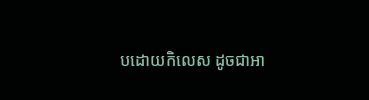បដោយកិលេស ដូចជាអា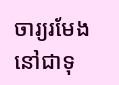ចារ្យរមែងនៅជាទុ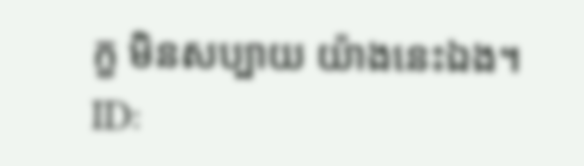ក្ខ មិនសប្បាយ យ៉ាងនេះឯង។
ID: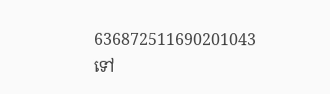636872511690201043
ទៅ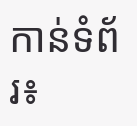កាន់ទំព័រ៖